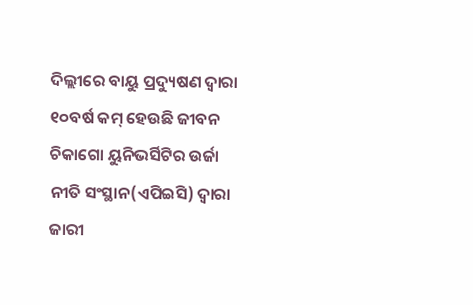ଦିଲ୍ଲୀରେ ବାୟୁ ପ୍ରଦ୍ୟୁଷଣ ଦ୍ୱାରା ୧୦ବର୍ଷ କମ୍ ହେଉଛି ଜୀବନ
ଚିକାଗୋ ୟୁନିଭର୍ସିଟିର ଉର୍ଜା ନୀତି ସଂସ୍ଥାନ(ଏପିଇସି) ଦ୍ୱାରା ଜାରୀ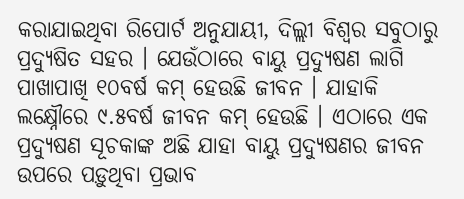କରାଯାଇଥିବା ରିପୋର୍ଟ ଅନୁଯାୟୀ, ଦିଲ୍ଲୀ ବିଶ୍ୱର ସବୁଠାରୁ ପ୍ରଦ୍ୟୁଷିତ ସହର । ଯେଉଁଠାରେ ବାୟୁ ପ୍ରଦ୍ୟୁଷଣ ଲାଗି ପାଖାପାଖି ୧୦ବର୍ଷ କମ୍ ହେଉଛି ଜୀବନ । ଯାହାକି ଲକ୍ଷ୍ନୌରେ ୯.୫ବର୍ଷ ଜୀବନ କମ୍ ହେଉଛି । ଏଠାରେ ଏକ ପ୍ରଦ୍ୟୁଷଣ ସୂଚକାଙ୍କ ଅଛି ଯାହା ବାୟୁ ପ୍ରଦ୍ୟୁଷଣର ଜୀବନ ଉପରେ ପଡ଼ୁଥିବା ପ୍ରଭାବ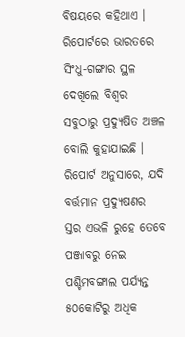ବିଷୟରେ କହିଥାଏ ।
ରିପୋର୍ଟରେ ଭାରତରେ ସିଂଧୁ-ଗଙ୍ଗାର ସ୍ଥଳ ଦେଖିଲେ ବିଶ୍ୱର ସବୁଠାରୁ ପ୍ରଦ୍ୟୁଷିତ ଅଞ୍ଚଳ ବୋଲି କୁହାଯାଇଛି । ରିପୋର୍ଟ ଅନୁସାରେ, ଯଦି ବର୍ତ୍ତମାନ ପ୍ରଦ୍ୟୁଷଣର ସ୍ତର ଏଭଳି ରୁହେ ତେବେ ପଞ୍ଜାବରୁ ନେଇ ପଶ୍ଚିମବଙ୍ଗାଲ ପର୍ଯ୍ୟନ୍ତ ୫୦କୋଟିରୁ ଅଧିକ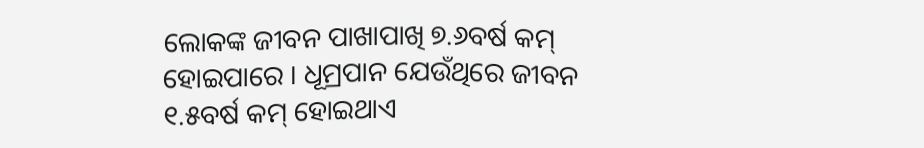ଲୋକଙ୍କ ଜୀବନ ପାଖାପାଖି ୭.୬ବର୍ଷ କମ୍ ହୋଇପାରେ । ଧୂମ୍ରପାନ ଯେଉଁଥିରେ ଜୀବନ ୧.୫ବର୍ଷ କମ୍ ହୋଇଥାଏ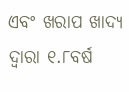ଏବଂ ଖରାପ ଖାଦ୍ୟ ଦ୍ୱାରା ୧.୮ବର୍ଷ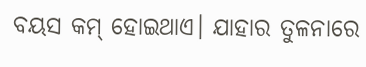ବୟସ କମ୍ ହୋଇଥାଏ। ଯାହାର ତୁଳନାରେ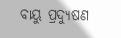ବାୟୁ ପ୍ରଦ୍ୟୁଷଣ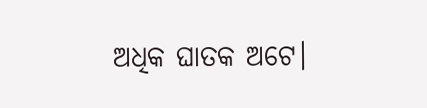ଅଧିକ ଘାତକ ଅଟେ।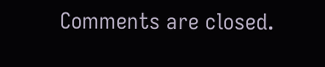Comments are closed.